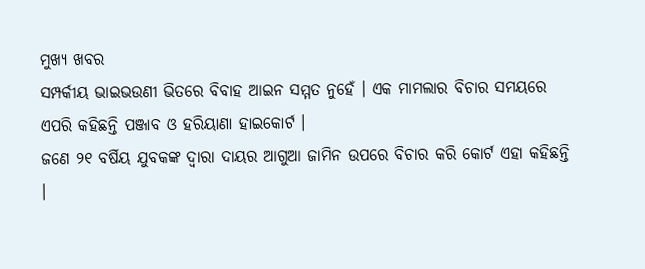ମୁଖ୍ୟ ଖବର
ସମ୍ପର୍କୀୟ ଭାଇଭଉଣୀ ଭିତରେ ବିବାହ ଆଇନ ସମ୍ମତ ନୁହେଁ । ଏକ ମାମଲାର ବିଚାର ସମୟରେ ଏପରି କହିଛନ୍ତି ପଞ୍ଜାବ ଓ ହରିୟାଣା ହାଇକୋର୍ଟ ।
ଜଣେ ୨୧ ବର୍ଷିୟ ଯୁବକଙ୍କ ଦ୍ୱାରା ଦାୟର ଆଗୁଆ ଜାମିନ ଉପରେ ବିଚାର କରି କୋର୍ଟ ଏହା କହିଛନ୍ତି ।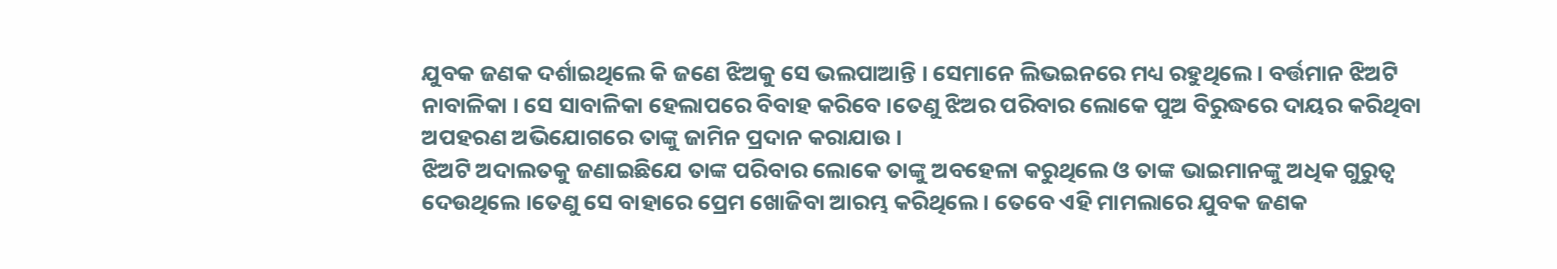ଯୁବକ ଜଣକ ଦର୍ଶାଇଥିଲେ କି ଜଣେ ଝିଅକୁ ସେ ଭଲପାଆନ୍ତି । ସେମାନେ ଲିଭଇନରେ ମଧ୍ୟ ରହୁଥିଲେ । ବର୍ତ୍ତମାନ ଝିଅଟି ନାବାଳିକା । ସେ ସାବାଳିକା ହେଲାପରେ ବିବାହ କରିବେ ।ତେଣୁ ଝିଅର ପରିବାର ଲୋକେ ପୁଅ ବିରୁଦ୍ଧରେ ଦାୟର କରିଥିବା ଅପହରଣ ଅଭିଯୋଗରେ ତାଙ୍କୁ ଜାମିନ ପ୍ରଦାନ କରାଯାଉ ।
ଝିଅଟି ଅଦାଲତକୁ ଜଣାଇଛିଯେ ତାଙ୍କ ପରିବାର ଲୋକେ ତାଙ୍କୁ ଅବହେଳା କରୁଥିଲେ ଓ ତାଙ୍କ ଭାଇମାନଙ୍କୁ ଅଧିକ ଗୁରୁତ୍ୱ ଦେଉଥିଲେ ।ତେଣୁ ସେ ବାହାରେ ପ୍ରେମ ଖୋଜିବା ଆରମ୍ଭ କରିଥିଲେ । ତେବେ ଏହି ମାମଲାରେ ଯୁବକ ଜଣକ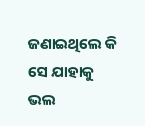ଜଣାଇଥିଲେ କି ସେ ଯାହାକୁ ଭଲ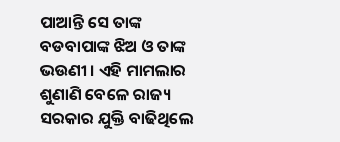ପାଆନ୍ତି ସେ ତାଙ୍କ ବଡବାପାଙ୍କ ଝିଅ ଓ ତାଙ୍କ ଭଉଣୀ । ଏହି ମାମଲାର ଶୁଣାଣି ବେଳେ ରାଜ୍ୟ ସରକାର ଯୁକ୍ତି ବାଢିଥିଲେ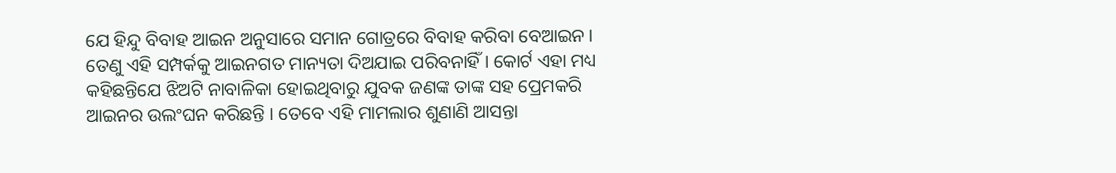ଯେ ହିନ୍ଦୁ ବିବାହ ଆଇନ ଅନୁସାରେ ସମାନ ଗୋତ୍ରରେ ବିବାହ କରିବା ବେଆଇନ । ତେଣୁ ଏହି ସମ୍ପର୍କକୁ ଆଇନଗତ ମାନ୍ୟତା ଦିଅଯାଇ ପରିବନାହିଁ । କୋର୍ଟ ଏହା ମଧ୍ୟ କହିଛନ୍ତିଯେ ଝିଅଟି ନାବାଳିକା ହୋଇଥିବାରୁ ଯୁବକ ଜଣଙ୍କ ତାଙ୍କ ସହ ପ୍ରେମକରି ଆଇନର ଉଲଂଘନ କରିଛନ୍ତି । ତେବେ ଏହି ମାମଲାର ଶୁଣାଣି ଆସନ୍ତା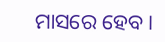ମାସରେ ହେବ ।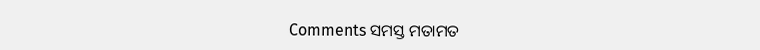Comments ସମସ୍ତ ମତାମତ